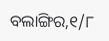ବଲାଙ୍ଗିର,୧/୮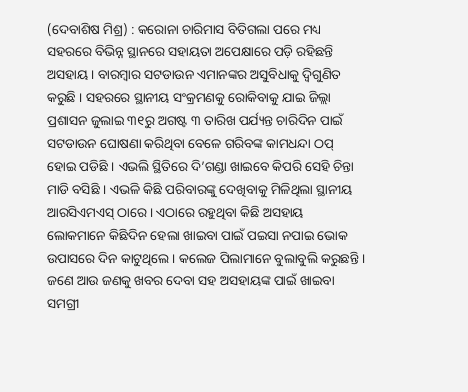(ଦେବାଶିଷ ମିଶ୍ର) : କରୋନା ଚାରିମାସ ବିତିଗଲା ପରେ ମଧ୍ୟ ସହରରେ ବିଭିନ୍ନ ସ୍ଥାନରେ ସହାୟତା ଅପେକ୍ଷାରେ ପଡ଼ି ରହିଛନ୍ତି ଅସହାୟ । ବାରମ୍ବାର ସଟଡାଉନ ଏମାନଙ୍କର ଅସୁବିଧାକୁ ଦ୍ୱିଗୁଣିତ କରୁଛି । ସହରରେ ସ୍ଥାନୀୟ ସଂକ୍ରମଣକୁ ରୋକିବାକୁ ଯାଇ ଜିଲ୍ଲା ପ୍ରଶାସନ ଜୁଲାଇ ୩୧ରୁ ଅଗଷ୍ଟ ୩ ତାରିଖ ପର୍ଯ୍ୟନ୍ତ ଚାରିଦିନ ପାଇଁ ସଟଡାଉନ ଘୋଷଣା କରିଥିବା ବେଳେ ଗରିବଙ୍କ କାମଧନ୍ଦା ଠପ୍ ହୋଇ ପଡିଛି । ଏଭଲି ସ୍ଥିତିରେ ଦି’ଗଣ୍ଡା ଖାଇବେ କିପରି ସେହି ଚିନ୍ତା ମାଡି ବସିଛି । ଏଭଳି କିଛି ପରିବାରଙ୍କୁ ଦେଖିବାକୁ ମିଳିଥିଲା ସ୍ଥାନୀୟ ଆରସିଏମଏସ୍ ଠାରେ । ଏଠାରେ ରହୁଥିବା କିଛି ଅସହାୟ ଲୋକମାନେ କିଛିଦିନ ହେଲା ଖାଇବା ପାଇଁ ପଇସା ନପାଇ ଭୋକ ଉପାସରେ ଦିନ କାଟୁଥିଲେ । କଲେଜ ପିଲାମାନେ ବୁଲାବୁଲି କରୁଛନ୍ତି । ଜଣେ ଆଉ ଜଣକୁ ଖବର ଦେବା ସହ ଅସହାୟଙ୍କ ପାଇଁ ଖାଇବା ସମଗ୍ରୀ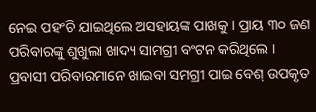ନେଇ ପହଂଚି ଯାଇଥିଲେ ଅସହାୟଙ୍କ ପାଖକୁ । ପ୍ରାୟ ୩୦ ଜଣ ପରିବାରଙ୍କୁ ଶୁଖୁଲା ଖାଦ୍ୟ ସାମଗ୍ରୀ ବଂଟନ କରିଥିଲେ । ପ୍ରବାସୀ ପରିବାରମାନେ ଖାଇବା ସମଗ୍ରୀ ପାଇ ବେଶ୍ ଉପକୃତ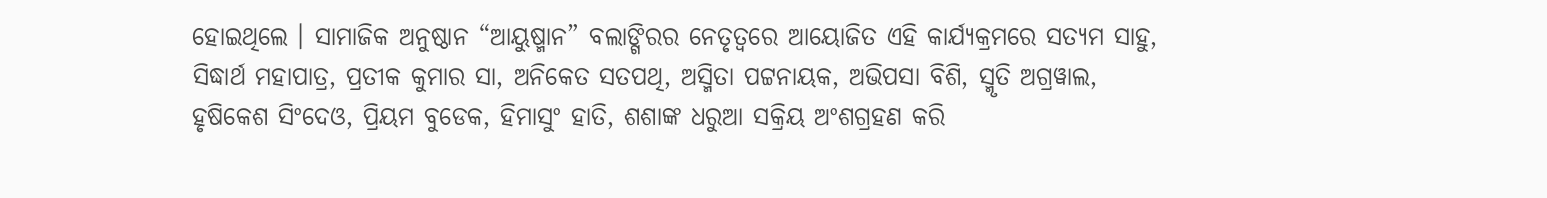ହୋଇଥିଲେ । ସାମାଜିକ ଅନୁଷ୍ଠାନ “ଆୟୁଷ୍ମାନ” ବଲାଙ୍ଗିରର ନେତୃତ୍ୱରେ ଆୟୋଜିତ ଏହି କାର୍ଯ୍ୟକ୍ରମରେ ସତ୍ୟମ ସାହୁ, ସିଦ୍ଧାର୍ଥ ମହାପାତ୍ର, ପ୍ରତୀକ କୁମାର ସା, ଅନିକେତ ସତପଥି, ଅସ୍ମିତା ପଟ୍ଟନାୟକ, ଅଭିପସା ବିଶି, ସ୍ମୃତି ଅଗ୍ରୱାଲ, ହୃଷିକେଶ ସିଂଦେଓ, ପ୍ରିୟମ ବୁଡେକ, ହିମାସୁଂ ହାତି, ଶଶାଙ୍କ ଧରୁଆ ସକ୍ରିୟ ଅଂଶଗ୍ରହଣ କରି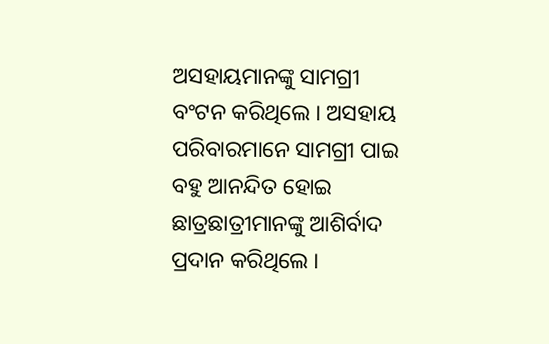ଅସହାୟମାନଙ୍କୁ ସାମଗ୍ରୀ ବଂଟନ କରିଥିଲେ । ଅସହାୟ ପରିବାରମାନେ ସାମଗ୍ରୀ ପାଇ ବହୁ ଆନନ୍ଦିତ ହୋଇ ଛାତ୍ରଛାତ୍ରୀମାନଙ୍କୁ ଆଶିର୍ବାଦ ପ୍ରଦାନ କରିଥିଲେ ।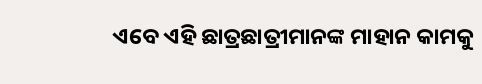ଏବେ ଏହି ଛାତ୍ରଛାତ୍ରୀମାନଙ୍କ ମାହାନ କାମକୁ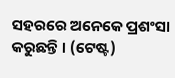ସହରରେ ଅନେକେ ପ୍ରଶଂସା କରୁଛନ୍ତି । (ଟେଷ୍ଟ)